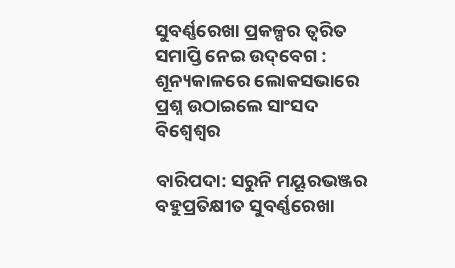ସୁବର୍ଣ୍ଣରେଖା ପ୍ରକଳ୍ପର ତ୍ୱରିତ ସମାପ୍ତି ନେଇ ଉଦ୍‌ବେଗ : ଶୂନ୍ୟକାଳରେ ଲୋକସଭାରେ ପ୍ରଶ୍ନ ଉଠାଇଲେ ସାଂସଦ ବିଶ୍ୱେଶ୍ୱର

ବାରିପଦା: ସରୁନି ମୟୂରଭଞ୍ଜର ବହୁପ୍ରତିକ୍ଷୀତ ସୁବର୍ଣ୍ଣରେଖା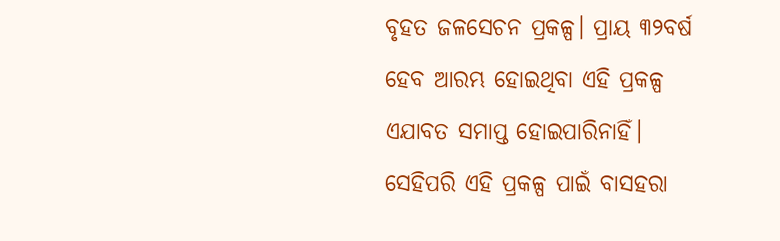ବୃହତ ଜଳସେଚନ ପ୍ରକଳ୍ପ। ପ୍ରାୟ ୩୨ବର୍ଷ ହେବ ଆରମ୍ଭ ହୋଇଥିବା ଏହି ପ୍ରକଳ୍ପ ଏଯାବତ ସମାପ୍ତ ହୋଇପାରିନାହିଁ। ସେହିପରି ଏହି ପ୍ରକଳ୍ପ ପାଇଁ ବାସହରା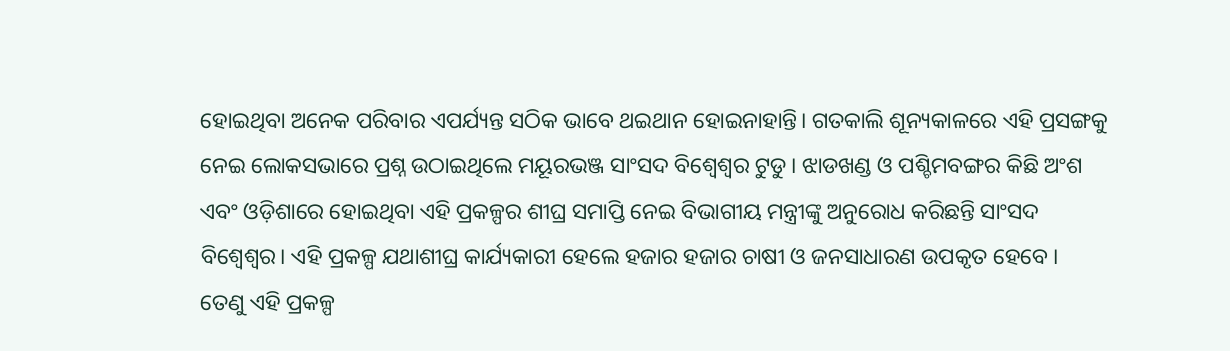ହୋଇଥିବା ଅନେକ ପରିବାର ଏପର୍ଯ୍ୟନ୍ତ ସଠିକ ଭାବେ ଥଇଥାନ ହୋଇନାହାନ୍ତି। ଗତକାଲି ଶୂନ୍ୟକାଳରେ ଏହି ପ୍ରସଙ୍ଗକୁ ନେଇ ଲୋକସଭାରେ ପ୍ରଶ୍ନ ଉଠାଇଥିଲେ ମୟୂରଭଞ୍ଜ ସାଂସଦ ବିଶ୍ୱେଶ୍ୱର ଟୁଡୁ। ଝାଡଖଣ୍ଡ ଓ ପଶ୍ଚିମବଙ୍ଗର କିଛି ଅଂଶ ଏବଂ ଓଡ଼ିଶାରେ ହୋଇଥିବା ଏହି ପ୍ରକଳ୍ପର ଶୀଘ୍ର ସମାପ୍ତି ନେଇ ବିଭାଗୀୟ ମନ୍ତ୍ରୀଙ୍କୁ ଅନୁରୋଧ କରିଛନ୍ତି ସାଂସଦ ବିଶ୍ୱେଶ୍ୱର। ଏହି ପ୍ରକଳ୍ପ ଯଥାଶୀଘ୍ର କାର୍ଯ୍ୟକାରୀ ହେଲେ ହଜାର ହଜାର ଚାଷୀ ଓ ଜନସାଧାରଣ ଉପକୃତ ହେବେ । ତେଣୁ ଏହି ପ୍ରକଳ୍ପ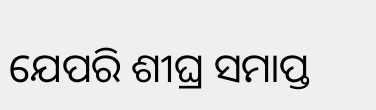ଯେପରି ଶୀଘ୍ର ସମାପ୍ତ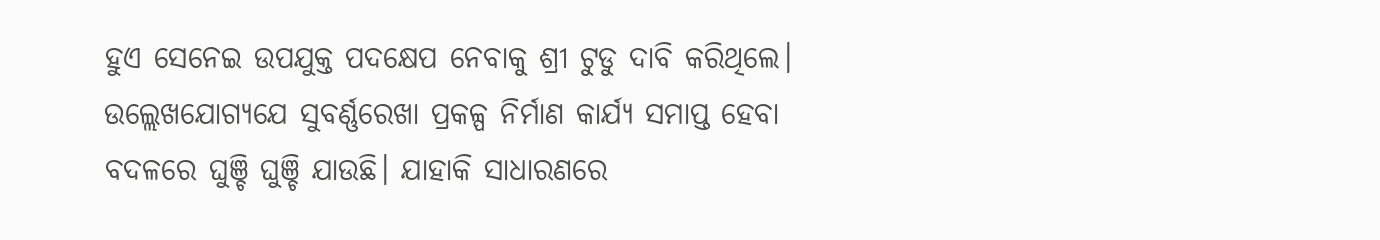ହୁଏ ସେନେଇ ଉପଯୁକ୍ତ ପଦକ୍ଷେପ ନେବାକୁ ଶ୍ରୀ ଟୁଡୁ ଦାବି କରିଥିଲେ। ଉଲ୍ଲେଖଯୋଗ୍ୟଯେ ସୁବର୍ଣ୍ଣରେଖା ପ୍ରକଳ୍ପ ନିର୍ମାଣ କାର୍ଯ୍ୟ ସମାପ୍ତ ହେବା ବଦଳରେ ଘୁଞ୍ଚି ଘୁଞ୍ଚି ଯାଉଛି। ଯାହାକି ସାଧାରଣରେ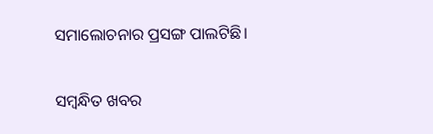ସମାଲୋଚନାର ପ୍ରସଙ୍ଗ ପାଲଟିଛି।

ସମ୍ବନ୍ଧିତ ଖବର